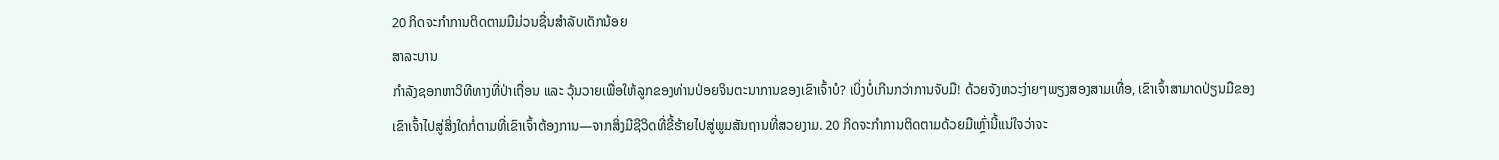20 ກິດຈະກໍາການຕິດຕາມມືມ່ວນຊື່ນສໍາລັບເດັກນ້ອຍ
ສາລະບານ
ກຳລັງຊອກຫາວິທີທາງທີ່ປ່າເຖື່ອນ ແລະ ວຸ້ນວາຍເພື່ອໃຫ້ລູກຂອງທ່ານປ່ອຍຈິນຕະນາການຂອງເຂົາເຈົ້າບໍ? ເບິ່ງບໍ່ເກີນກວ່າການຈັບມື! ດ້ວຍຈັງຫວະງ່າຍໆພຽງສອງສາມເທື່ອ, ເຂົາເຈົ້າສາມາດປ່ຽນມືຂອງເຂົາເຈົ້າໄປສູ່ສິ່ງໃດກໍ່ຕາມທີ່ເຂົາເຈົ້າຕ້ອງການ—ຈາກສິ່ງມີຊີວິດທີ່ຂີ້ຮ້າຍໄປສູ່ພູມສັນຖານທີ່ສວຍງາມ. 20 ກິດຈະກໍາການຕິດຕາມດ້ວຍມືເຫຼົ່ານີ້ແນ່ໃຈວ່າຈະ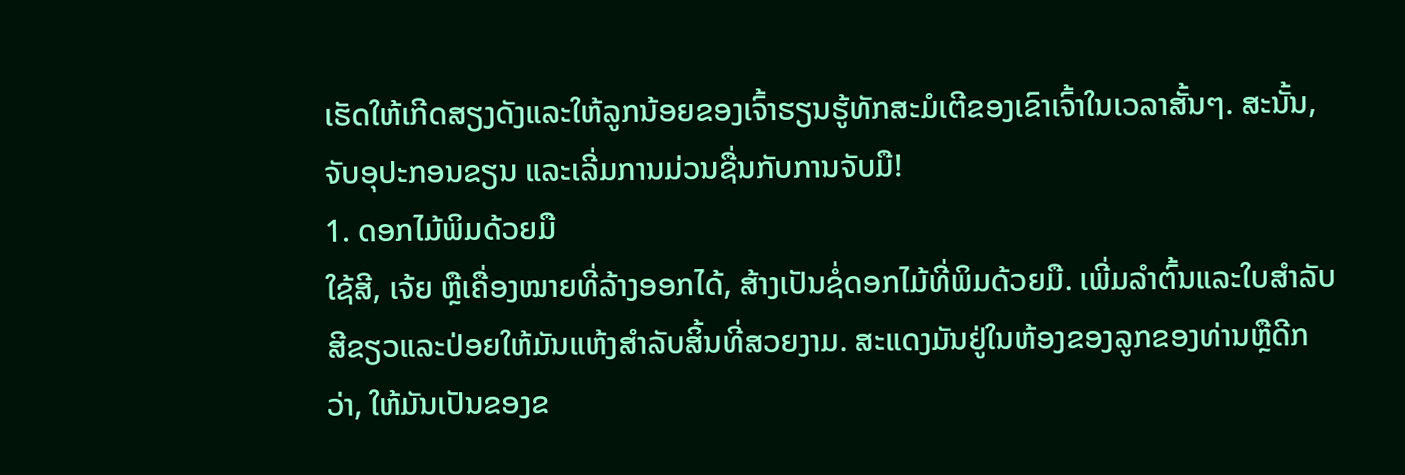ເຮັດໃຫ້ເກີດສຽງດັງແລະໃຫ້ລູກນ້ອຍຂອງເຈົ້າຮຽນຮູ້ທັກສະມໍເຕີຂອງເຂົາເຈົ້າໃນເວລາສັ້ນໆ. ສະນັ້ນ, ຈັບອຸປະກອນຂຽນ ແລະເລີ່ມການມ່ວນຊື່ນກັບການຈັບມື!
1. ດອກໄມ້ພິມດ້ວຍມື
ໃຊ້ສີ, ເຈ້ຍ ຫຼືເຄື່ອງໝາຍທີ່ລ້າງອອກໄດ້, ສ້າງເປັນຊໍ່ດອກໄມ້ທີ່ພິມດ້ວຍມື. ເພີ່ມລໍາຕົ້ນແລະໃບສໍາລັບສີຂຽວແລະປ່ອຍໃຫ້ມັນແຫ້ງສໍາລັບສິ້ນທີ່ສວຍງາມ. ສະແດງມັນຢູ່ໃນຫ້ອງຂອງລູກຂອງທ່ານຫຼືດີກວ່າ, ໃຫ້ມັນເປັນຂອງຂ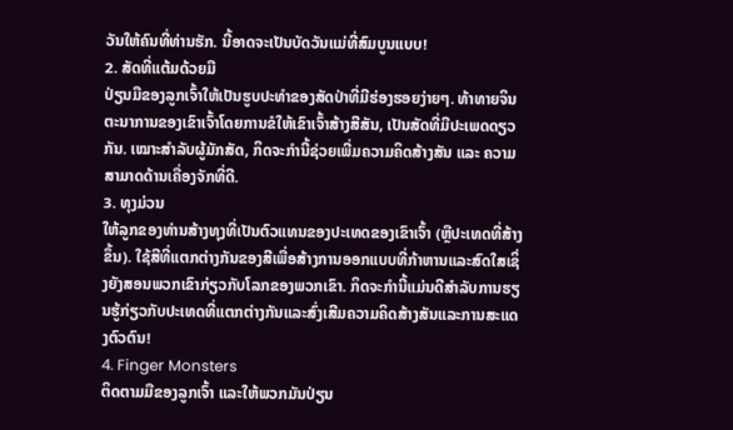ວັນໃຫ້ຄົນທີ່ທ່ານຮັກ. ນີ້ອາດຈະເປັນບັດວັນແມ່ທີ່ສົມບູນແບບ!
2. ສັດທີ່ແຕ້ມດ້ວຍມື
ປ່ຽນມືຂອງລູກເຈົ້າໃຫ້ເປັນຮູບປະທຳຂອງສັດປ່າທີ່ມີຮ່ອງຮອຍງ່າຍໆ. ທ້າທາຍຈິນຕະນາການຂອງເຂົາເຈົ້າໂດຍການຂໍໃຫ້ເຂົາເຈົ້າສ້າງສີສັນ, ເປັນສັດທີ່ມີປະເພດດຽວກັນ. ເໝາະສຳລັບຜູ້ມັກສັດ, ກິດຈະກຳນີ້ຊ່ວຍເພີ່ມຄວາມຄິດສ້າງສັນ ແລະ ຄວາມສາມາດດ້ານເຄື່ອງຈັກທີ່ດີ.
3. ທຸງມ່ວນ
ໃຫ້ລູກຂອງທ່ານສ້າງທຸງທີ່ເປັນຕົວແທນຂອງປະເທດຂອງເຂົາເຈົ້າ (ຫຼືປະເທດທີ່ສ້າງຂຶ້ນ). ໃຊ້ສີທີ່ແຕກຕ່າງກັນຂອງສີເພື່ອສ້າງການອອກແບບທີ່ກ້າຫານແລະສົດໃສເຊິ່ງຍັງສອນພວກເຂົາກ່ຽວກັບໂລກຂອງພວກເຂົາ. ກິດຈະກໍານີ້ແມ່ນດີສໍາລັບການຮຽນຮູ້ກ່ຽວກັບປະເທດທີ່ແຕກຕ່າງກັນແລະສົ່ງເສີມຄວາມຄິດສ້າງສັນແລະການສະແດງຕົວຕົນ!
4. Finger Monsters
ຕິດຕາມມືຂອງລູກເຈົ້າ ແລະໃຫ້ພວກມັນປ່ຽນ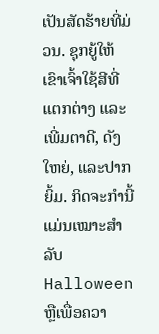ເປັນສັດຮ້າຍທີ່ມ່ວນ. ຊຸກຍູ້ໃຫ້ເຂົາເຈົ້າໃຊ້ສີທີ່ແຕກຕ່າງ ແລະເພີ່ມຕາດີ, ດັງໃຫຍ່, ແລະປາກຍິ້ມ. ກິດຈະກຳນີ້ແມ່ນເໝາະສຳລັບ Halloween ຫຼືເພື່ອຄວາ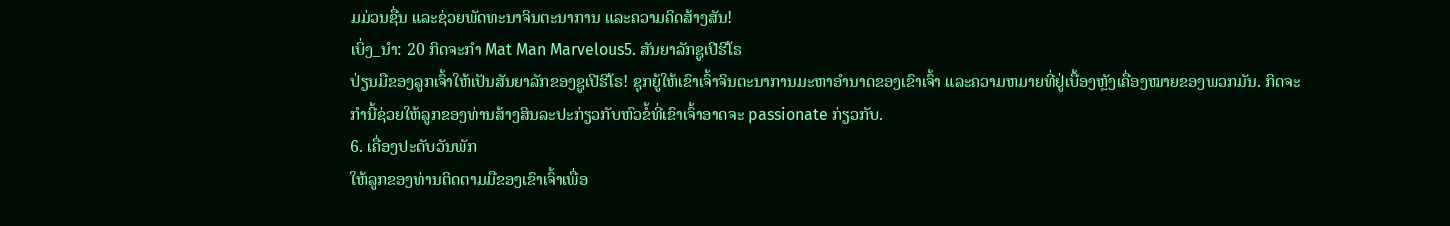ມມ່ວນຊື່ນ ແລະຊ່ວຍພັດທະນາຈິນຕະນາການ ແລະຄວາມຄິດສ້າງສັນ!
ເບິ່ງ_ນຳ: 20 ກິດຈະກໍາ Mat Man Marvelous5. ສັນຍາລັກຊູເປີຮີໂຣ
ປ່ຽນມືຂອງລູກເຈົ້າໃຫ້ເປັນສັນຍາລັກຂອງຊູເປີຮີໂຣ! ຊຸກຍູ້ໃຫ້ເຂົາເຈົ້າຈິນຕະນາການມະຫາອໍານາດຂອງເຂົາເຈົ້າ ແລະຄວາມຫມາຍທີ່ຢູ່ເບື້ອງຫຼັງເຄື່ອງໝາຍຂອງພວກມັນ. ກິດຈະກໍານີ້ຊ່ວຍໃຫ້ລູກຂອງທ່ານສ້າງສິນລະປະກ່ຽວກັບຫົວຂໍ້ທີ່ເຂົາເຈົ້າອາດຈະ passionate ກ່ຽວກັບ.
6. ເຄື່ອງປະດັບວັນພັກ
ໃຫ້ລູກຂອງທ່ານຕິດຕາມມືຂອງເຂົາເຈົ້າເພື່ອ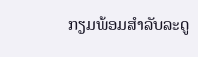ກຽມພ້ອມສໍາລັບລະດູ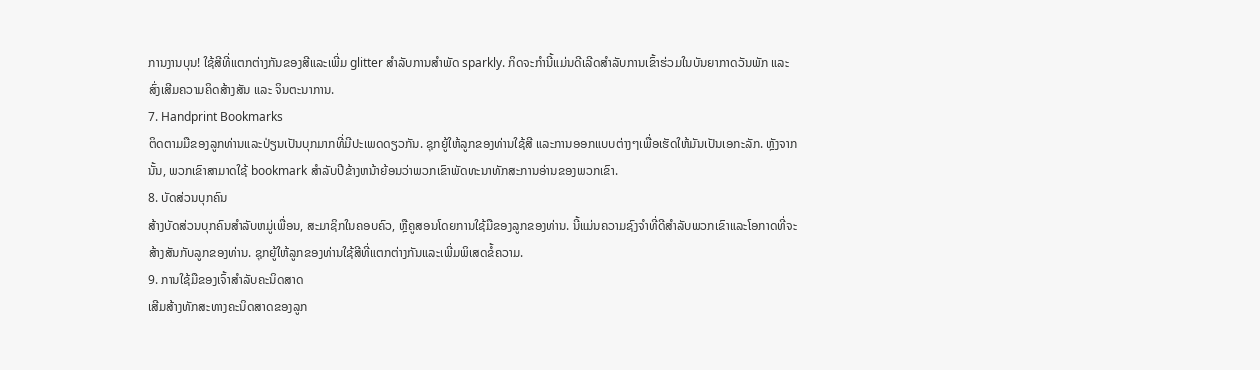ການງານບຸນ! ໃຊ້ສີທີ່ແຕກຕ່າງກັນຂອງສີແລະເພີ່ມ glitter ສໍາລັບການສໍາພັດ sparkly. ກິດຈະກຳນີ້ແມ່ນດີເລີດສຳລັບການເຂົ້າຮ່ວມໃນບັນຍາກາດວັນພັກ ແລະ ສົ່ງເສີມຄວາມຄິດສ້າງສັນ ແລະ ຈິນຕະນາການ.
7. Handprint Bookmarks
ຕິດຕາມມືຂອງລູກທ່ານແລະປ່ຽນເປັນບຸກມາກທີ່ມີປະເພດດຽວກັນ. ຊຸກຍູ້ໃຫ້ລູກຂອງທ່ານໃຊ້ສີ ແລະການອອກແບບຕ່າງໆເພື່ອເຮັດໃຫ້ມັນເປັນເອກະລັກ. ຫຼັງຈາກນັ້ນ, ພວກເຂົາສາມາດໃຊ້ bookmark ສໍາລັບປີຂ້າງຫນ້າຍ້ອນວ່າພວກເຂົາພັດທະນາທັກສະການອ່ານຂອງພວກເຂົາ.
8. ບັດສ່ວນບຸກຄົນ
ສ້າງບັດສ່ວນບຸກຄົນສໍາລັບຫມູ່ເພື່ອນ, ສະມາຊິກໃນຄອບຄົວ, ຫຼືຄູສອນໂດຍການໃຊ້ມືຂອງລູກຂອງທ່ານ. ນີ້ແມ່ນຄວາມຊົງຈໍາທີ່ດີສໍາລັບພວກເຂົາແລະໂອກາດທີ່ຈະສ້າງສັນກັບລູກຂອງທ່ານ. ຊຸກຍູ້ໃຫ້ລູກຂອງທ່ານໃຊ້ສີທີ່ແຕກຕ່າງກັນແລະເພີ່ມພິເສດຂໍ້ຄວາມ.
9. ການໃຊ້ມືຂອງເຈົ້າສຳລັບຄະນິດສາດ
ເສີມສ້າງທັກສະທາງຄະນິດສາດຂອງລູກ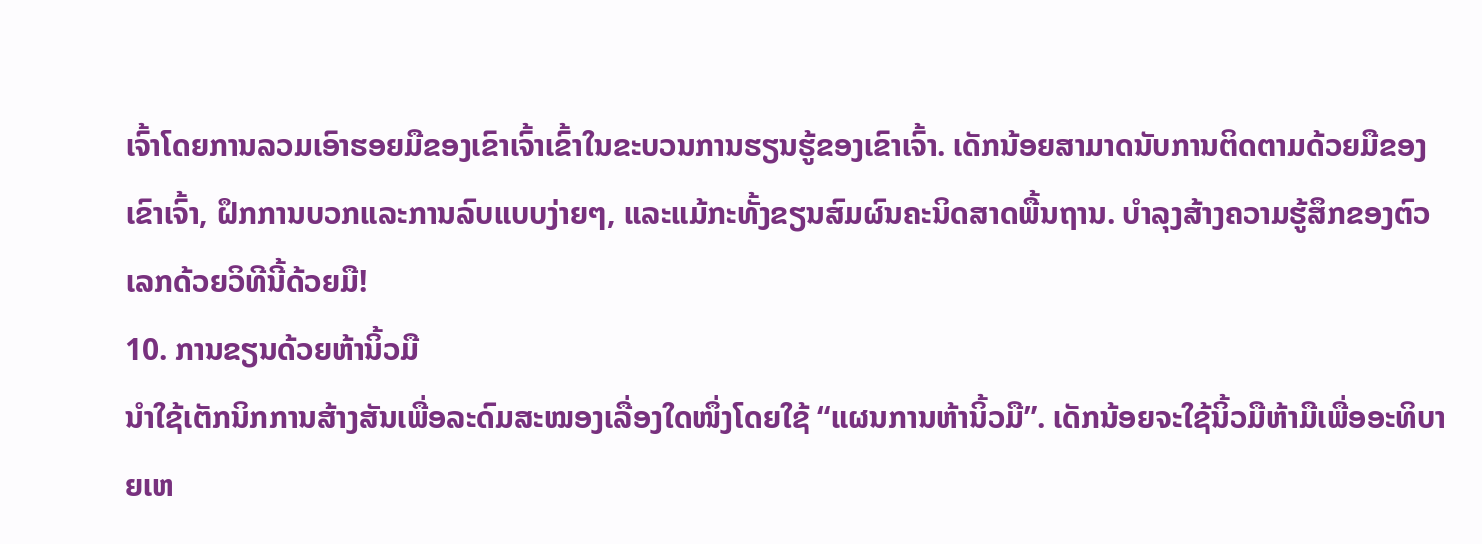ເຈົ້າໂດຍການລວມເອົາຮອຍມືຂອງເຂົາເຈົ້າເຂົ້າໃນຂະບວນການຮຽນຮູ້ຂອງເຂົາເຈົ້າ. ເດັກນ້ອຍສາມາດນັບການຕິດຕາມດ້ວຍມືຂອງເຂົາເຈົ້າ, ຝຶກການບວກແລະການລົບແບບງ່າຍໆ, ແລະແມ້ກະທັ້ງຂຽນສົມຜົນຄະນິດສາດພື້ນຖານ. ບຳລຸງສ້າງຄວາມຮູ້ສຶກຂອງຕົວເລກດ້ວຍວິທີນີ້ດ້ວຍມື!
10. ການຂຽນດ້ວຍຫ້ານິ້ວມື
ນຳໃຊ້ເຕັກນິກການສ້າງສັນເພື່ອລະດົມສະໝອງເລື່ອງໃດໜຶ່ງໂດຍໃຊ້ “ແຜນການຫ້ານິ້ວມື”. ເດັກນ້ອຍຈະໃຊ້ນິ້ວມືຫ້າມືເພື່ອອະທິບາຍເຫ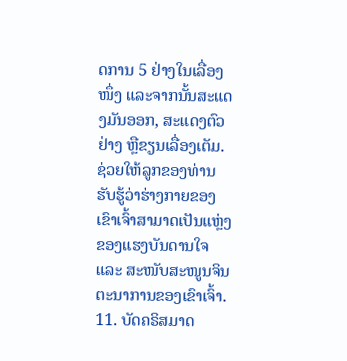ດການ 5 ຢ່າງໃນເລື່ອງໜຶ່ງ ແລະຈາກນັ້ນສະແດງມັນອອກ, ສະແດງຕົວຢ່າງ ຫຼືຂຽນເລື່ອງເຕັມ. ຊ່ວຍໃຫ້ລູກຂອງທ່ານຮັບຮູ້ວ່າຮ່າງກາຍຂອງເຂົາເຈົ້າສາມາດເປັນແຫຼ່ງຂອງແຮງບັນດານໃຈ ແລະ ສະໜັບສະໜູນຈິນຕະນາການຂອງເຂົາເຈົ້າ.
11. ບັດຄຣິສມາດ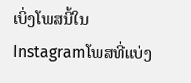ເບິ່ງໂພສນີ້ໃນ Instagramໂພສທີ່ແບ່ງ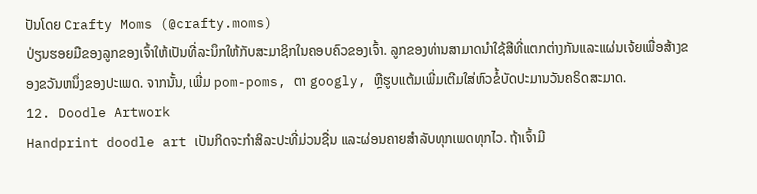ປັນໂດຍ Crafty Moms (@crafty.moms)
ປ່ຽນຮອຍມືຂອງລູກຂອງເຈົ້າໃຫ້ເປັນທີ່ລະນຶກໃຫ້ກັບສະມາຊິກໃນຄອບຄົວຂອງເຈົ້າ. ລູກຂອງທ່ານສາມາດນໍາໃຊ້ສີທີ່ແຕກຕ່າງກັນແລະແຜ່ນເຈ້ຍເພື່ອສ້າງຂອງຂວັນຫນຶ່ງຂອງປະເພດ. ຈາກນັ້ນ, ເພີ່ມ pom-poms, ຕາ googly, ຫຼືຮູບແຕ້ມເພີ່ມເຕີມໃສ່ຫົວຂໍ້ບັດປະມານວັນຄຣິດສະມາດ.
12. Doodle Artwork
Handprint doodle art ເປັນກິດຈະກຳສິລະປະທີ່ມ່ວນຊື່ນ ແລະຜ່ອນຄາຍສຳລັບທຸກເພດທຸກໄວ. ຖ້າເຈົ້າມີ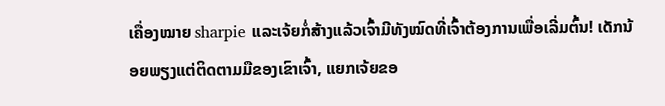ເຄື່ອງໝາຍ sharpie ແລະເຈ້ຍກໍ່ສ້າງແລ້ວເຈົ້າມີທັງໝົດທີ່ເຈົ້າຕ້ອງການເພື່ອເລີ່ມຕົ້ນ! ເດັກນ້ອຍພຽງແຕ່ຕິດຕາມມືຂອງເຂົາເຈົ້າ, ແຍກເຈ້ຍຂອ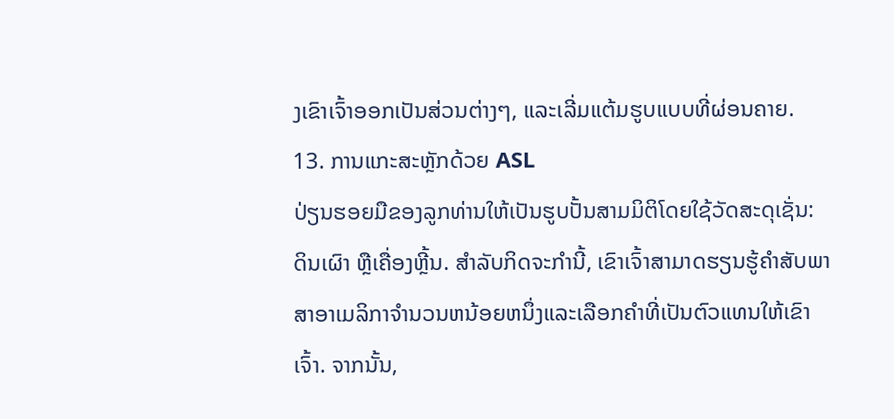ງເຂົາເຈົ້າອອກເປັນສ່ວນຕ່າງໆ, ແລະເລີ່ມແຕ້ມຮູບແບບທີ່ຜ່ອນຄາຍ.
13. ການແກະສະຫຼັກດ້ວຍ ASL
ປ່ຽນຮອຍມືຂອງລູກທ່ານໃຫ້ເປັນຮູບປັ້ນສາມມິຕິໂດຍໃຊ້ວັດສະດຸເຊັ່ນ: ດິນເຜົາ ຫຼືເຄື່ອງຫຼີ້ນ. ສໍາລັບກິດຈະກໍານີ້, ເຂົາເຈົ້າສາມາດຮຽນຮູ້ຄໍາສັບພາສາອາເມລິກາຈໍານວນຫນ້ອຍຫນຶ່ງແລະເລືອກຄໍາທີ່ເປັນຕົວແທນໃຫ້ເຂົາເຈົ້າ. ຈາກນັ້ນ,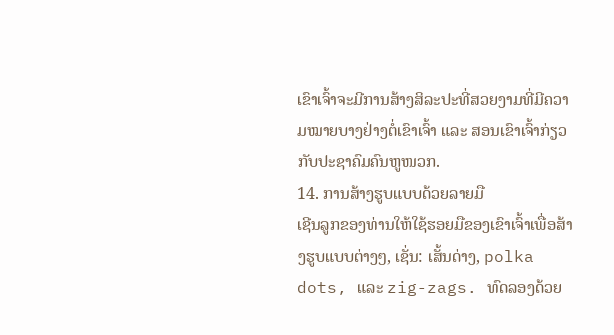ເຂົາເຈົ້າຈະມີການສ້າງສິລະປະທີ່ສວຍງາມທີ່ມີຄວາມໝາຍບາງຢ່າງຕໍ່ເຂົາເຈົ້າ ແລະ ສອນເຂົາເຈົ້າກ່ຽວກັບປະຊາຄົມຄົນຫູໜວກ.
14. ການສ້າງຮູບແບບດ້ວຍລາຍມື
ເຊີນລູກຂອງທ່ານໃຫ້ໃຊ້ຮອຍມືຂອງເຂົາເຈົ້າເພື່ອສ້າງຮູບແບບຕ່າງໆ, ເຊັ່ນ: ເສັ້ນດ່າງ, polka dots, ແລະ zig-zags. ທົດລອງດ້ວຍ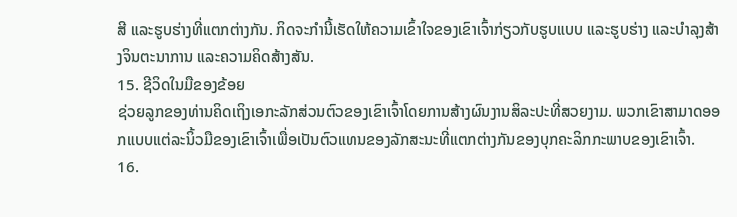ສີ ແລະຮູບຮ່າງທີ່ແຕກຕ່າງກັນ. ກິດຈະກໍານີ້ເຮັດໃຫ້ຄວາມເຂົ້າໃຈຂອງເຂົາເຈົ້າກ່ຽວກັບຮູບແບບ ແລະຮູບຮ່າງ ແລະບໍາລຸງສ້າງຈິນຕະນາການ ແລະຄວາມຄິດສ້າງສັນ.
15. ຊີວິດໃນມືຂອງຂ້ອຍ
ຊ່ວຍລູກຂອງທ່ານຄິດເຖິງເອກະລັກສ່ວນຕົວຂອງເຂົາເຈົ້າໂດຍການສ້າງຜົນງານສິລະປະທີ່ສວຍງາມ. ພວກເຂົາສາມາດອອກແບບແຕ່ລະນິ້ວມືຂອງເຂົາເຈົ້າເພື່ອເປັນຕົວແທນຂອງລັກສະນະທີ່ແຕກຕ່າງກັນຂອງບຸກຄະລິກກະພາບຂອງເຂົາເຈົ້າ.
16.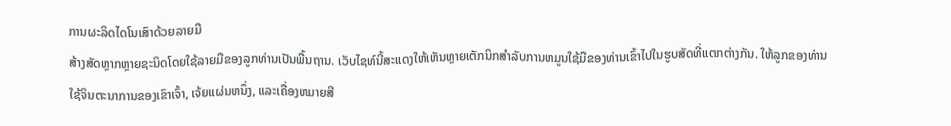ການຜະລິດໄດໂນເສົາດ້ວຍລາຍມື
ສ້າງສັດຫຼາກຫຼາຍຊະນິດໂດຍໃຊ້ລາຍມືຂອງລູກທ່ານເປັນພື້ນຖານ. ເວັບໄຊທ໌ນີ້ສະແດງໃຫ້ເຫັນຫຼາຍເຕັກນິກສໍາລັບການຫມູນໃຊ້ມືຂອງທ່ານເຂົ້າໄປໃນຮູບສັດທີ່ແຕກຕ່າງກັນ. ໃຫ້ລູກຂອງທ່ານໃຊ້ຈິນຕະນາການຂອງເຂົາເຈົ້າ, ເຈ້ຍແຜ່ນຫນຶ່ງ, ແລະເຄື່ອງຫມາຍສີ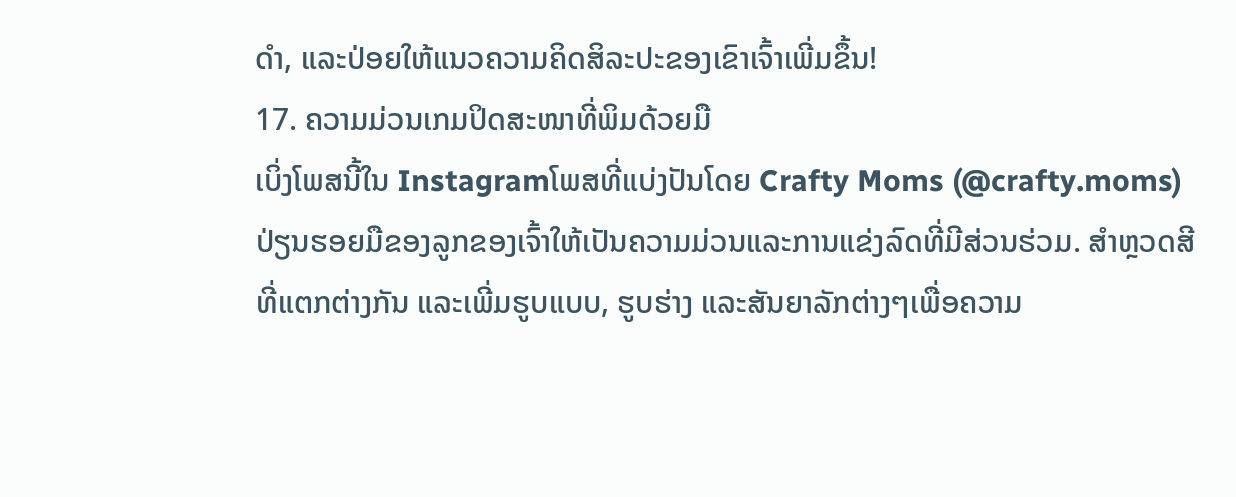ດໍາ, ແລະປ່ອຍໃຫ້ແນວຄວາມຄິດສິລະປະຂອງເຂົາເຈົ້າເພີ່ມຂຶ້ນ!
17. ຄວາມມ່ວນເກມປິດສະໜາທີ່ພິມດ້ວຍມື
ເບິ່ງໂພສນີ້ໃນ Instagramໂພສທີ່ແບ່ງປັນໂດຍ Crafty Moms (@crafty.moms)
ປ່ຽນຮອຍມືຂອງລູກຂອງເຈົ້າໃຫ້ເປັນຄວາມມ່ວນແລະການແຂ່ງລົດທີ່ມີສ່ວນຮ່ວມ. ສຳຫຼວດສີທີ່ແຕກຕ່າງກັນ ແລະເພີ່ມຮູບແບບ, ຮູບຮ່າງ ແລະສັນຍາລັກຕ່າງໆເພື່ອຄວາມ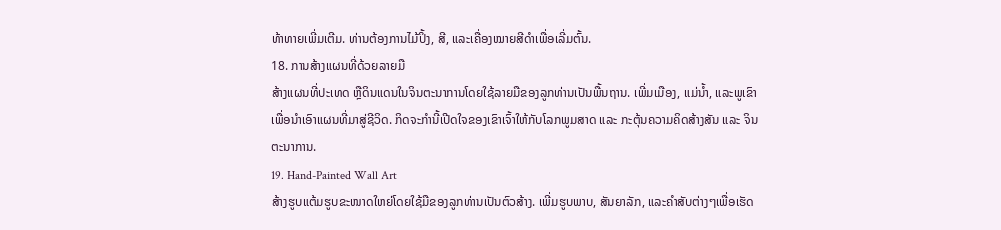ທ້າທາຍເພີ່ມເຕີມ. ທ່ານຕ້ອງການໄມ້ປິ້ງ, ສີ, ແລະເຄື່ອງໝາຍສີດຳເພື່ອເລີ່ມຕົ້ນ.
18. ການສ້າງແຜນທີ່ດ້ວຍລາຍມື
ສ້າງແຜນທີ່ປະເທດ ຫຼືດິນແດນໃນຈິນຕະນາການໂດຍໃຊ້ລາຍມືຂອງລູກທ່ານເປັນພື້ນຖານ. ເພີ່ມເມືອງ, ແມ່ນ້ຳ, ແລະພູເຂົາເພື່ອນຳເອົາແຜນທີ່ມາສູ່ຊີວິດ. ກິດຈະກຳນີ້ເປີດໃຈຂອງເຂົາເຈົ້າໃຫ້ກັບໂລກພູມສາດ ແລະ ກະຕຸ້ນຄວາມຄິດສ້າງສັນ ແລະ ຈິນຕະນາການ.
19. Hand-Painted Wall Art
ສ້າງຮູບແຕ້ມຮູບຂະໜາດໃຫຍ່ໂດຍໃຊ້ມືຂອງລູກທ່ານເປັນຕົວສ້າງ. ເພີ່ມຮູບພາບ, ສັນຍາລັກ, ແລະຄໍາສັບຕ່າງໆເພື່ອເຮັດ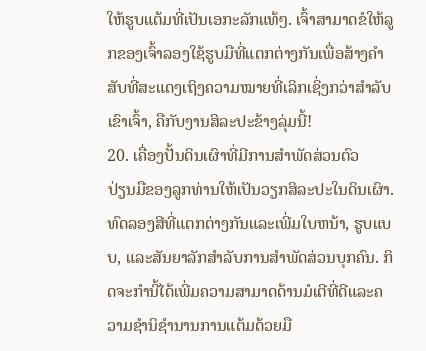ໃຫ້ຮູບແຕ້ມທີ່ເປັນເອກະລັກແທ້ໆ. ເຈົ້າສາມາດຂໍໃຫ້ລູກຂອງເຈົ້າລອງໃຊ້ຮູບມືທີ່ແຕກຕ່າງກັນເພື່ອສ້າງຄຳສັບທີ່ສະແດງເຖິງຄວາມໝາຍທີ່ເລິກເຊິ່ງກວ່າສຳລັບເຂົາເຈົ້າ, ຄືກັບງານສິລະປະຂ້າງລຸ່ມນີ້!
20. ເຄື່ອງປັ້ນດິນເຜົາທີ່ມີການສໍາພັດສ່ວນຕົວ
ປ່ຽນມືຂອງລູກທ່ານໃຫ້ເປັນວຽກສິລະປະໃນດິນເຜົາ. ທົດລອງສີທີ່ແຕກຕ່າງກັນແລະເພີ່ມໃບຫນ້າ, ຮູບແບບ, ແລະສັນຍາລັກສໍາລັບການສໍາພັດສ່ວນບຸກຄົນ. ກິດຈະກໍານີ້ໄດ້ເພີ່ມຄວາມສາມາດດ້ານມໍເຕີທີ່ດີແລະຄວາມຊໍານິຊໍານານການແຕ້ມດ້ວຍມື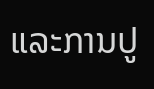ແລະການປູ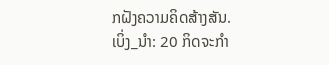ກຝັງຄວາມຄິດສ້າງສັນ.
ເບິ່ງ_ນຳ: 20 ກິດຈະກໍາ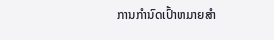ການກໍານົດເປົ້າຫມາຍສໍາ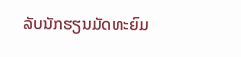ລັບນັກຮຽນມັດທະຍົມ